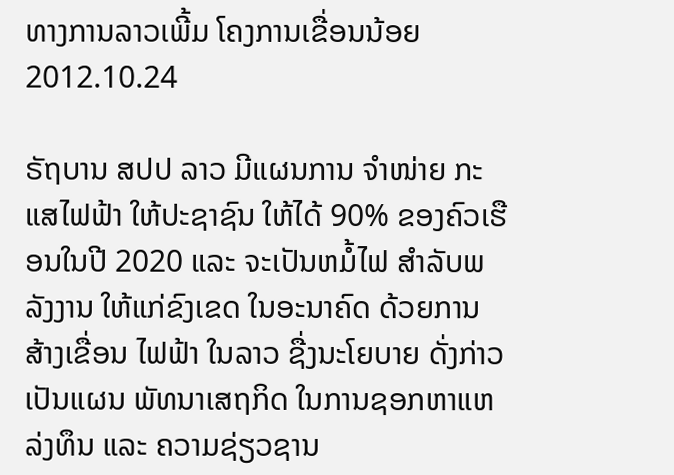ທາງການລາວເພີ້ມ ໂຄງການເຂື່ອນນ້ອຍ
2012.10.24

ຣັຖບານ ສປປ ລາວ ມີແຜນການ ຈໍາໜ່າຍ ກະແສໄຟຟ້າ ໃຫ້ປະຊາຊົນ ໃຫ້ໄດ້ 90% ຂອງຄົວເຮືອນໃນປີ 2020 ແລະ ຈະເປັນຫມໍ້ໄຟ ສຳລັບພລັງງານ ໃຫ້ແກ່ຂົງເຂດ ໃນອະນາຄົດ ດ້ວຍການສ້າງເຂື່ອນ ໄຟຟ້າ ໃນລາວ ຊື່ງນະໂຍບາຍ ດັ່ງກ່າວ ເປັນແຜນ ພັທນາເສຖກິດ ໃນການຊອກຫາແຫລ່ງທຶນ ແລະ ຄວາມຊ່ຽວຊານ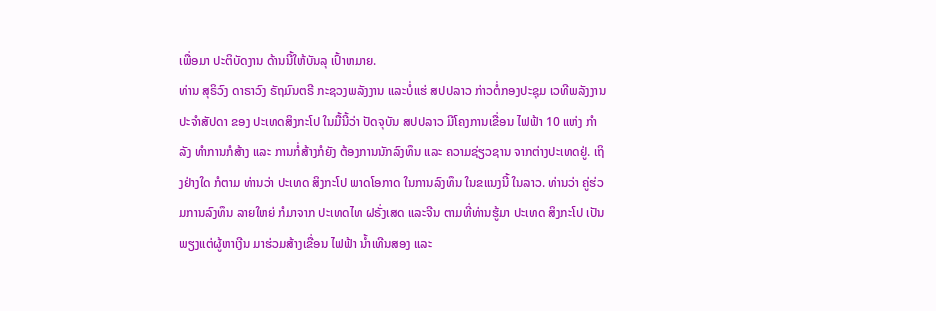ເພື່ອມາ ປະຕິບັດງານ ດ້ານນີ້ໃຫ້ບັນລຸ ເປົ້າຫມາຍ.
ທ່ານ ສຸຣິວົງ ດາຣາວົງ ຣັຖມົນຕຣີ ກະຊວງພລັງງານ ແລະບໍ່ແຮ່ ສປປລາວ ກ່າວຕໍ່ກອງປະຊຸມ ເວທີພລັງງານ ປະຈຳສັປດາ ຂອງ ປະເທດສິງກະໂປ ໃນມື້ນີ້ວ່າ ປັດຈຸບັນ ສປປລາວ ມີໂຄງການເຂື່ອນ ໄຟຟ້າ 10 ແຫ່ງ ກຳລັງ ທຳການກໍສ້າງ ແລະ ການກໍ່ສ້າງກໍຍັງ ຕ້ອງການນັກລົງທຶນ ແລະ ຄວາມຊ່ຽວຊານ ຈາກຕ່າງປະເທດຢູ່. ເຖິງຢ່າງໃດ ກໍຕາມ ທ່ານວ່າ ປະເທດ ສິງກະໂປ ພາດໂອກາດ ໃນການລົງທຶນ ໃນຂແນງນີ້ ໃນລາວ. ທ່ານວ່າ ຄູ່ຮ່ວມການລົງທຶນ ລາຍໃຫຍ່ ກໍມາຈາກ ປະເທດໄທ ຝຣັ່ງເສດ ແລະຈີນ ຕາມທີ່ທ່ານຮູ້ມາ ປະເທດ ສິງກະໂປ ເປັນພຽງແຕ່ຜູ້ຫາເງີນ ມາຮ່ວມສ້າງເຂື່ອນ ໄຟຟ້າ ນ້ຳເທີນສອງ ແລະ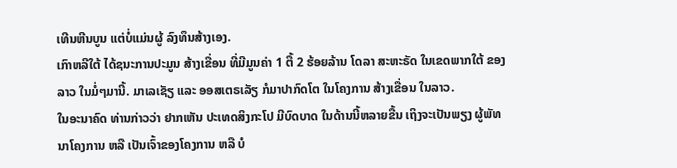ເທີນຫີນບູນ ແຕ່ບໍ່ແມ່ນຜູ້ ລົງທຶນສ້າງເອງ.
ເກົາຫລີໃຕ້ ໄດ້ຊນະການປະມູນ ສ້າງເຂື່ອນ ທີ່ມີມູນຄ່າ 1 ຕື້ 2 ຮ້ອຍລ້ານ ໂດລາ ສະຫະຣັດ ໃນເຂດພາກໃຕ້ ຂອງລາວ ໃນມໍ່ໆມານີ້. ມາເລເຊັຽ ແລະ ອອສເຕຣເລັຽ ກໍມາປາກົດໂຕ ໃນໂຄງການ ສ້າງເຂື່ອນ ໃນລາວ.
ໃນອະນາຄົດ ທ່ານກ່າວວ່າ ຢາກເຫັນ ປະເທດສິງກະໂປ ມີບົດບາດ ໃນດ້ານນີ້ຫລາຍຂື້ນ ເຖິງຈະເປັນພຽງ ຜູ້ພັທນາໂຄງການ ຫລື ເປັນເຈົ້າຂອງໂຄງການ ຫລື ບໍ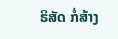ຣິສັດ ກໍ່ສ້າງ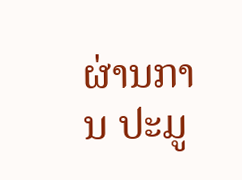ຜ່ານການ ປະມູ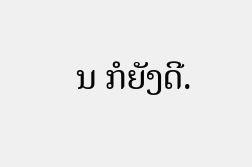ນ ກໍຍັງດີ.